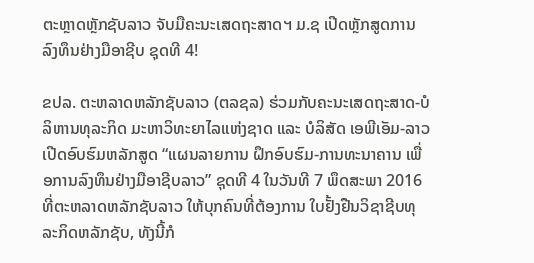ຕະຫຼາດຫຼັກຊັບລາວ ຈັບມືຄະນະເສດຖະສາດຯ ມ.ຊ ເປີດຫຼັກສູດການລົງທຶນຢ່າງມືອາຊີບ ຊຸດທີ 4!

ຂປລ. ຕະຫລາດຫລັກຊັບລາວ (ຕລຊລ) ຮ່ວມກັບຄະນະເສດຖະສາດ-ບໍລິຫານທຸລະກິດ ມະຫາວິທະຍາໄລແຫ່ງຊາດ ແລະ ບໍລິສັດ ເອພີເອັມ-ລາວ ເປີດອົບຮົມຫລັກສູດ “ແຜນລາຍການ ຝຶກອົບຮົມ-ການທະນາຄານ ເພື່ອການລົງທຶນຢ່າງມືອາຊີບລາວ” ຊຸດທີ 4 ໃນວັນທີ 7 ພຶດສະພາ 2016 ທີ່ຕະຫລາດຫລັກຊັບລາວ ໃຫ້ບຸກຄົນທີ່ຕ້ອງການ ໃບຢັ້ງຢືນວິຊາຊີບທຸລະກິດຫລັກຊັບ, ທັງນີ້ກໍ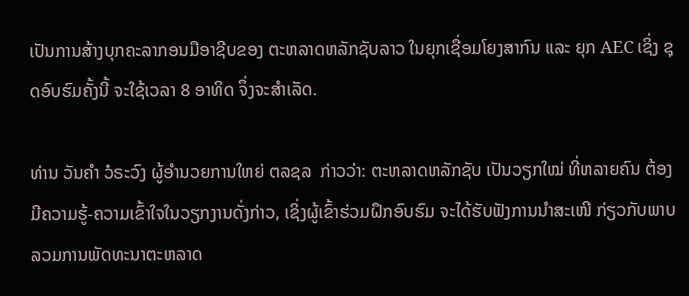ເປັນການສ້າງບຸກຄະລາກອນມືອາຊີບຂອງ ຕະຫລາດຫລັກຊັບລາວ ໃນຍຸກເຊື່ອມໂຍງສາກົນ ແລະ ຍຸກ AEC ເຊິ່ງ ຊຸດອົບຮົມຄັ້ງນີ້ ຈະໃຊ້ເວລາ 8 ອາທິດ ຈຶ່ງຈະສຳເລັດ.

ທ່ານ ວັນຄໍາ ວໍຣະວົງ ຜູ້ອໍານວຍການໃຫຍ່ ຕລຊລ  ກ່າວວ່າ: ຕະຫລາດຫລັກຊັບ ເປັນວຽກໃໝ່ ທີ່ຫລາຍຄົນ ຕ້ອງມີຄວາມຮູ້-ຄວາມເຂົ້າໃຈໃນວຽກງານດັ່ງກ່າວ, ເຊິ່ງຜູ້ເຂົ້າຮ່ວມຝຶກອົບຮົມ ຈະໄດ້ຮັບຟັງການນໍາສະເໜີ ກ່ຽວກັບພາບລວມການພັດທະນາຕະຫລາດ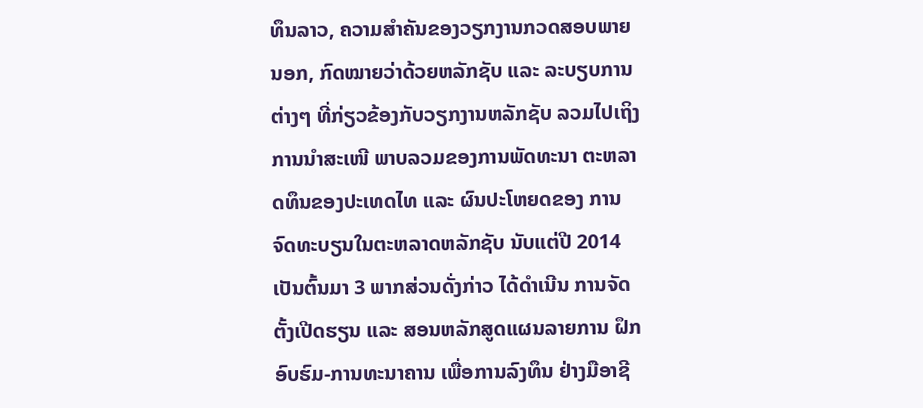ທຶນລາວ, ຄວາມສໍາຄັນຂອງວຽກງານກວດສອບພາຍນອກ, ກົດໝາຍວ່າດ້ວຍຫລັກຊັບ ແລະ ລະບຽບການຕ່າງໆ ທີ່ກ່ຽວຂ້ອງກັບວຽກງານຫລັກຊັບ ລວມໄປເຖິງການນໍາສະເໜີ ພາບລວມຂອງການພັດທະນາ ຕະຫລາດທຶນຂອງປະເທດໄທ ແລະ ຜົນປະໂຫຍດຂອງ ການຈົດທະບຽນໃນຕະຫລາດຫລັກຊັບ ນັບແຕ່ປີ 2014 ເປັນຕົ້ນມາ 3 ພາກສ່ວນດັ່ງກ່າວ ໄດ້ດໍາເນີນ ການຈັດຕັ້ງເປີດຮຽນ ແລະ ສອນຫລັກສູດແຜນລາຍການ ຝຶກອົບຮົມ-ການທະນາຄານ ເພື່ອການລົງທຶນ ຢ່າງມືອາຊີ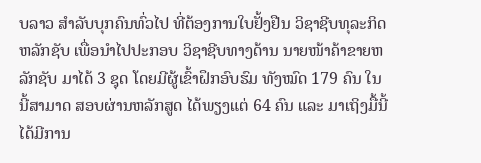ບລາວ ສໍາລັບບຸກຄົນທົ່ວໄປ ທີ່ຕ້ອງການໃບຢັ້ງຢືນ ວິຊາຊີບທຸລະກິດຫລັກຊັບ ເພື່ອນໍາໄປປະກອບ ວິຊາຊີບທາງດ້ານ ນາຍໜ້າຄ້າຂາຍຫລັກຊັບ ມາໄດ້ 3 ຊຸດ ໂດຍມີຜູ້ເຂົ້າຝຶກອົບຮົມ ທັງໝົດ 179 ຄົນ ໃນນີ້ສາມາດ ສອບຜ່ານຫລັກສູດ ໄດ້ພຽງແຕ່ 64 ຄົນ ແລະ ມາເຖິງມື້ນີ້ ໄດ້ມີການ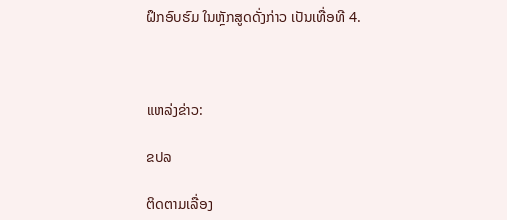ຝຶກອົບຮົມ ໃນຫຼັກສູດດັ່ງກ່າວ ເປັນເທື່ອທີ 4.



ແຫລ່ງຂ່າວ:

ຂປລ

ຕິດຕາມເລື່ອງ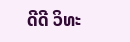ດີດີ ວິທະ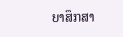ຍາສຶກສາ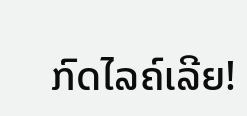ກົດໄລຄ໌ເລີຍ!